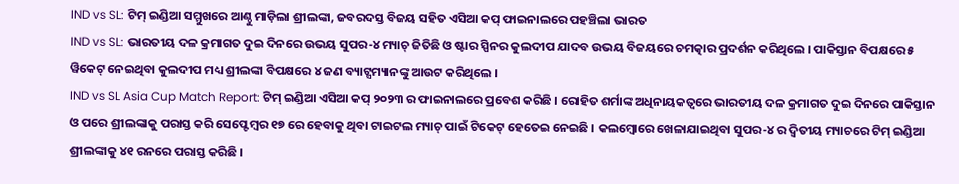IND vs SL: ଟିମ୍ ଇଣ୍ଡିଆ ସମ୍ମୁଖରେ ଆଣ୍ଠୁ ମାଡ଼ିଲା ଶ୍ରୀଲଙ୍କା, ଜବରଦସ୍ତ ବିଜୟ ସହିତ ଏସିଆ କପ୍ ଫାଇନାଲରେ ପହଞ୍ଚିଲା ଭାରତ
IND vs SL: ଭାରତୀୟ ଦଳ କ୍ରମାଗତ ଦୁଇ ଦିନରେ ଉଭୟ ସୁପର-୪ ମ୍ୟାଚ୍ ଜିତିଛି ଓ ଷ୍ଟାର ସ୍ପିନର କୁଲଦୀପ ଯାଦବ ଉଭୟ ବିଜୟରେ ଚମତ୍କାର ପ୍ରଦର୍ଶନ କରିଥିଲେ । ପାକିସ୍ତାନ ବିପକ୍ଷରେ ୫ ୱିକେଟ୍ ନେଇଥିବା କୁଲଦୀପ ମଧ୍ୟ ଶ୍ରୀଲଙ୍କା ବିପକ୍ଷରେ ୪ ଜଣ ବ୍ୟାଟ୍ସମ୍ୟାନଙ୍କୁ ଆଉଟ କରିଥିଲେ ।
IND vs SL Asia Cup Match Report: ଟିମ୍ ଇଣ୍ଡିଆ ଏସିଆ କପ୍ ୨୦୨୩ ର ଫାଇନାଲରେ ପ୍ରବେଶ କରିଛି । ରୋହିତ ଶର୍ମାଙ୍କ ଅଧିନାୟକତ୍ୱରେ ଭାରତୀୟ ଦଳ କ୍ରମାଗତ ଦୁଇ ଦିନରେ ପାକିସ୍ତାନ ଓ ପରେ ଶ୍ରୀଲଙ୍କାକୁ ପରାସ୍ତ କରି ସେପ୍ଟେମ୍ବର ୧୭ ରେ ହେବାକୁ ଥିବା ଟାଇଟଲ ମ୍ୟାଚ୍ ପାଇଁ ଟିକେଟ୍ ହେତେଇ ନେଇଛି । କଲମ୍ବୋରେ ଖେଳାଯାଇଥିବା ସୁପର-୪ ର ଦ୍ୱିତୀୟ ମ୍ୟାଚରେ ଟିମ୍ ଇଣ୍ଡିଆ ଶ୍ରୀଲଙ୍କାକୁ ୪୧ ରନରେ ପରାସ୍ତ କରିଛି ।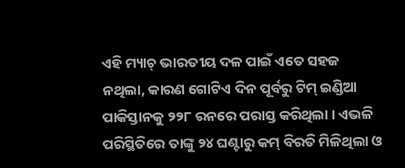ଏହି ମ୍ୟାଚ୍ ଭାରତୀୟ ଦଳ ପାଇଁ ଏତେ ସହଜ ନଥିଲା, କାରଣ ଗୋଟିଏ ଦିନ ପୂର୍ବରୁ ଟିମ୍ ଇଣ୍ଡିଆ ପାକିସ୍ତାନକୁ ୨୨୮ ରନରେ ପରାସ୍ତ କରିଥିଲା । ଏଭଳି ପରିସ୍ଥିତିରେ ତାଙ୍କୁ ୨୪ ଘଣ୍ଟାରୁ କମ୍ ବିରତି ମିଳିଥିଲା ଓ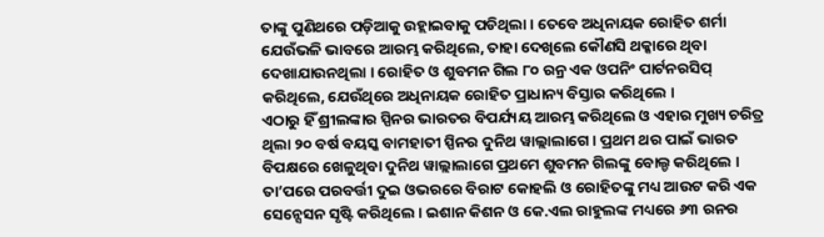ତାଙ୍କୁ ପୁଣିଥରେ ପଡ଼ିଆକୁ ଉହ୍ଲାଇବାକୁ ପଡିଥିଲା । ତେବେ ଅଧିନାୟକ ରୋହିତ ଶର୍ମା ଯେଉଁଭଳି ଭାବରେ ଆରମ୍ଭ କରିଥିଲେ, ତାହା ଦେଖିଲେ କୌଣସି ଥକ୍କାରେ ଥିବା ଦେଖାଯାଉନଥିଲା । ରୋହିତ ଓ ଶୁବମନ ଗିଲ ୮୦ ରନ୍ର ଏକ ଓପନିଂ ପାର୍ଟନରସିପ୍ କରିଥିଲେ, ଯେଉଁଥିରେ ଅଧିନାୟକ ରୋହିତ ପ୍ରାଧାନ୍ୟ ବିସ୍ତାର କରିଥିଲେ ।
ଏଠାରୁ ହିଁ ଶ୍ରୀଲଙ୍କାର ସ୍ପିନର ଭାରତର ବିପର୍ଯ୍ୟୟ ଆରମ୍ଭ କରିଥିଲେ ଓ ଏହାର ମୁଖ୍ୟ ଚରିତ୍ର ଥିଲା ୨୦ ବର୍ଷ ବୟସ୍କ ବାମହାତୀ ସ୍ପିନର ଦୁନିଥ ୱାଲ୍ଲାଲାଗେ । ପ୍ରଥମ ଥର ପାଇଁ ଭାରତ ବିପକ୍ଷରେ ଖେଳୁଥିବା ଦୁନିଥ ୱାଲ୍ଲାଲାଗେ ପ୍ରଥମେ ଶୁବମନ ଗିଲଙ୍କୁ ବୋଲ୍ଡ କରିଥିଲେ । ତା’ପରେ ପରବର୍ତ୍ତୀ ଦୁଇ ଓଭରରେ ବିରାଟ କୋହଲି ଓ ରୋହିତଙ୍କୁ ମଧ୍ୟ ଆଉଟ କରି ଏକ ସେନ୍ସେସନ ସୃଷ୍ଟି କରିଥିଲେ । ଇଶାନ କିଶନ ଓ କେ.ଏଲ ରାହୁଲଙ୍କ ମଧ୍ୟରେ ୬୩ ରନର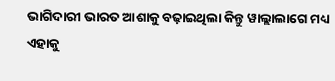ଭାଗିଦାରୀ ଭାରତ ଆଶାକୁ ବଢ଼ାଇଥିଲା କିନ୍ତୁ ୱାଲ୍ଲାଲାଗେ ମଧ୍ୟ ଏହାକୁ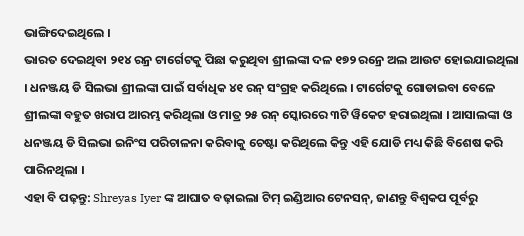ଭାଙ୍ଗିଦେଇଥିଲେ ।
ଭାରତ ଦେଇଥିବା ୨୧୪ ରନ୍ର ଟାର୍ଗେଟକୁ ପିଛା କରୁଥିବା ଶ୍ରୀଲଙ୍କା ଦଳ ୧୭୨ ରନ୍ରେ ଅଲ ଆଉଟ ହୋଇଯାଇଥିଲା । ଧନଞ୍ଜୟ ଡି ସିଲଭା ଶ୍ରୀଲଙ୍କା ପାଇଁ ସର୍ବାଧିକ ୪୧ ରନ୍ ସଂଗ୍ରହ କରିଥିଲେ । ଟାର୍ଗେଟକୁ ଗୋଡାଇବା ବେଳେ ଶ୍ରୀଲଙ୍କା ବହୁତ ଖରାପ ଆରମ୍ଭ କରିଥିଲା ଓ ମାତ୍ର ୨୫ ରନ୍ ସ୍କୋରରେ ୩ଟି ୱିକେଟ ହରାଇଥିଲା । ଆସାଲଙ୍କା ଓ ଧନଞ୍ଜୟ ଡି ସିଲଭା ଇନିଂସ ପରିଚାଳନା କରିବାକୁ ଚେଷ୍ଟା କରିଥିଲେ କିନ୍ତୁ ଏହି ଯୋଡି ମଧ୍ୟ କିଛି ବିଶେଷ କରି ପାରିନଥିଲା ।
ଏହା ବି ପଢ଼ନ୍ତୁ: Shreyas Iyer ଙ୍କ ଆଘାତ ବଢ଼ାଇଲା ଟିମ୍ ଇଣ୍ଡିଆର ଟେନସନ୍, ଜାଣନ୍ତୁ ବିଶ୍ୱକପ ପୂର୍ବରୁ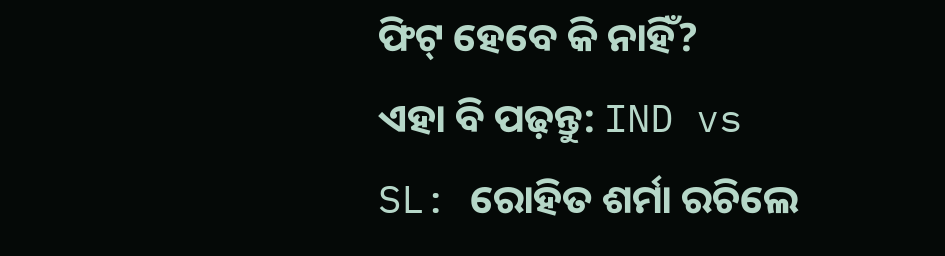ଫିଟ୍ ହେବେ କି ନାହିଁ?
ଏହା ବି ପଢ଼ନ୍ତୁ: IND vs SL: ରୋହିତ ଶର୍ମା ରଚିଲେ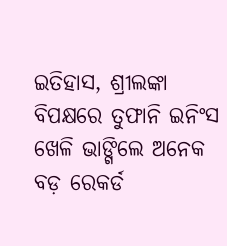ଇତିହାସ, ଶ୍ରୀଲଙ୍କା ବିପକ୍ଷରେ ତୁଫାନି ଇନିଂସ ଖେଳି ଭାଙ୍ଗିଲେ ଅନେକ ବଡ଼ ରେକର୍ଡ